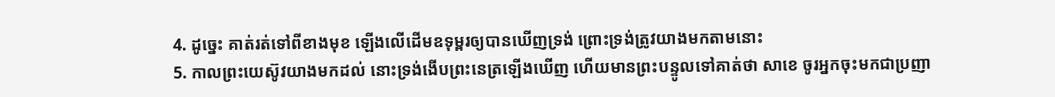4. ដូច្នេះ គាត់រត់ទៅពីខាងមុខ ឡើងលើដើមឧទុម្ពរឲ្យបានឃើញទ្រង់ ព្រោះទ្រង់ត្រូវយាងមកតាមនោះ
5. កាលព្រះយេស៊ូវយាងមកដល់ នោះទ្រង់ងើបព្រះនេត្រឡើងឃើញ ហើយមានព្រះបន្ទូលទៅគាត់ថា សាខេ ចូរអ្នកចុះមកជាប្រញា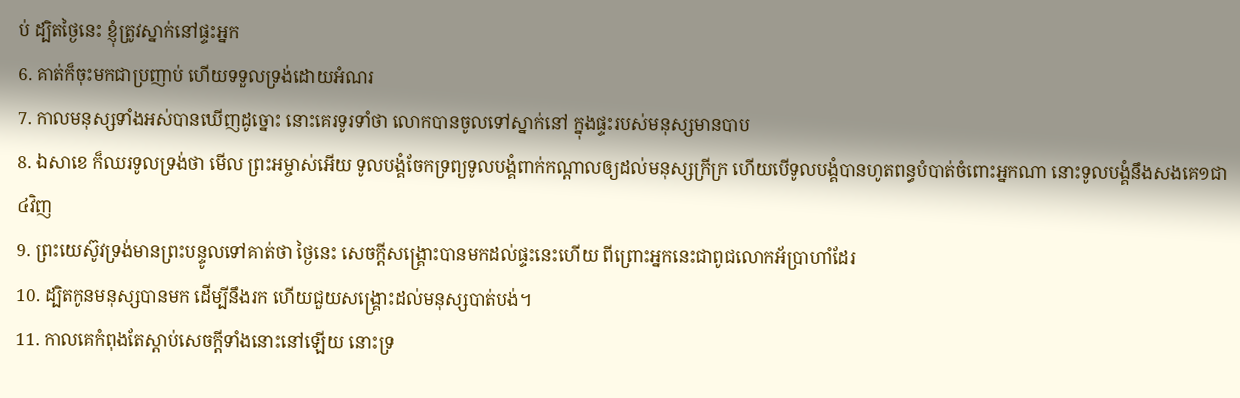ប់ ដ្បិតថ្ងៃនេះ ខ្ញុំត្រូវស្នាក់នៅផ្ទះអ្នក
6. គាត់ក៏ចុះមកជាប្រញាប់ ហើយទទួលទ្រង់ដោយអំណរ
7. កាលមនុស្សទាំងអស់បានឃើញដូច្នោះ នោះគេរទូរទាំថា លោកបានចូលទៅស្នាក់នៅ ក្នុងផ្ទះរបស់មនុស្សមានបាប
8. ឯសាខេ ក៏ឈរទូលទ្រង់ថា មើល ព្រះអម្ចាស់អើយ ទូលបង្គំចែកទ្រព្យទូលបង្គំពាក់កណ្តាលឲ្យដល់មនុស្សក្រីក្រ ហើយបើទូលបង្គំបានហូតពន្ធបំបាត់ចំពោះអ្នកណា នោះទូលបង្គំនឹងសងគេ១ជា៤វិញ
9. ព្រះយេស៊ូវទ្រង់មានព្រះបន្ទូលទៅគាត់ថា ថ្ងៃនេះ សេចក្ដីសង្គ្រោះបានមកដល់ផ្ទះនេះហើយ ពីព្រោះអ្នកនេះជាពូជលោកអ័ប្រាហាំដែរ
10. ដ្បិតកូនមនុស្សបានមក ដើម្បីនឹងរក ហើយជួយសង្គ្រោះដល់មនុស្សបាត់បង់។
11. កាលគេកំពុងតែស្តាប់សេចក្ដីទាំងនោះនៅឡើយ នោះទ្រ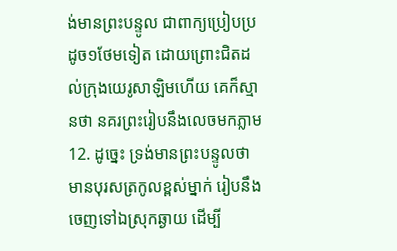ង់មានព្រះបន្ទូល ជាពាក្យប្រៀបប្រដូច១ថែមទៀត ដោយព្រោះជិតដល់ក្រុងយេរូសាឡិមហើយ គេក៏ស្មានថា នគរព្រះរៀបនឹងលេចមកភ្លាម
12. ដូច្នេះ ទ្រង់មានព្រះបន្ទូលថា មានបុរសត្រកូលខ្ពស់ម្នាក់ រៀបនឹងចេញទៅឯស្រុកឆ្ងាយ ដើម្បី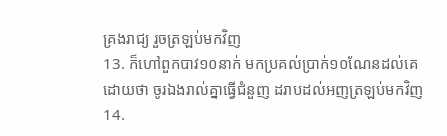គ្រងរាជ្យ រួចត្រឡប់មកវិញ
13. ក៏ហៅពួកបាវ១០នាក់ មកប្រគល់ប្រាក់១០ណែនដល់គេ ដោយថា ចូរឯងរាល់គ្នាធ្វើជំនួញ ដរាបដល់អញត្រឡប់មកវិញ
14.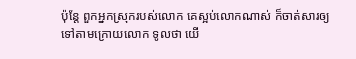ប៉ុន្តែ ពួកអ្នកស្រុករបស់លោក គេស្អប់លោកណាស់ ក៏ចាត់សារឲ្យទៅតាមក្រោយលោក ទូលថា យើ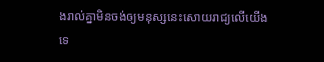ងរាល់គ្នាមិនចង់ឲ្យមនុស្សនេះសោយរាជ្យលើយើងទេ